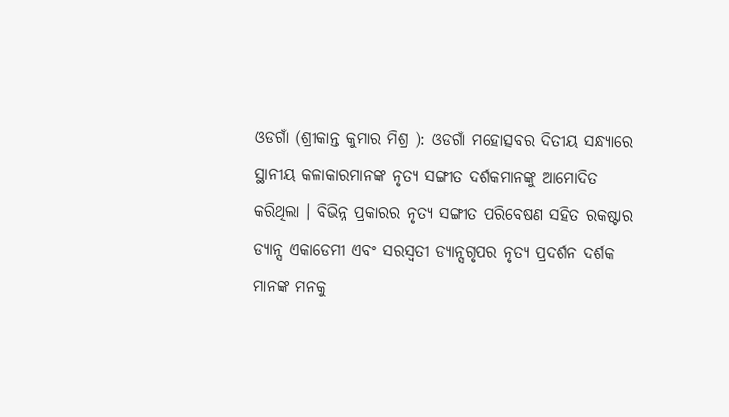ଓଡଗାଁ (ଶ୍ରୀକାନ୍ତ କୁମାର ମିଶ୍ର ): ଓଡଗାଁ ମହୋତ୍ସବର ଦିତୀୟ ସନ୍ଧ୍ୟାରେ ସ୍ଥାନୀୟ କଳାକାରମାନଙ୍କ ନୃତ୍ୟ ସଙ୍ଗୀତ ଦର୍ଶକମାନଙ୍କୁ ଆମୋଦିତ କରିଥିଲା । ବିଭିନ୍ନ ପ୍ରକାରର ନୃତ୍ୟ ସଙ୍ଗୀତ ପରିବେଷଣ ସହିତ ରକଷ୍ଟାର ଡ୍ୟାନ୍ସ ଏକାଡେମୀ ଏବଂ ସରସ୍ୱତୀ ଡ୍ୟାନ୍ସଗୃପର ନୃତ୍ୟ ପ୍ରଦର୍ଶନ ଦର୍ଶକ ମାନଙ୍କ ମନକୁ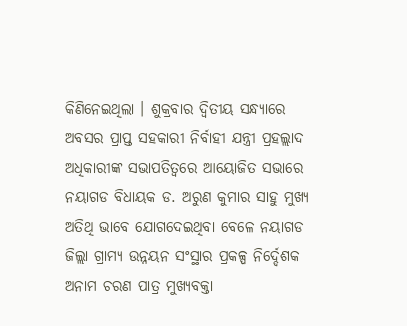କିଣିନେଇଥିଲା । ଶୁକ୍ରବାର ଦ୍ୱିତୀୟ ସନ୍ଧ୍ୟାରେ ଅବସର ପ୍ରାପ୍ତ ସହକାରୀ ନିର୍ବାହୀ ଯନ୍ତ୍ରୀ ପ୍ରହଲ୍ଲାଦ ଅଧିକାରୀଙ୍କ ସଭାପତିତ୍ୱରେ ଆୟୋଜିତ ସଭାରେ ନୟାଗଡ ବିଧାୟକ ଡ. ଅରୁଣ କୁମାର ସାହୁ ମୁଖ୍ୟ ଅତିଥି ଭାବେ ଯୋଗଦେଇଥିବା ବେଳେ ନୟାଗଡ ଜିଲ୍ଲା ଗ୍ରାମ୍ୟ ଉନ୍ନୟନ ସଂସ୍ଥାର ପ୍ରକଳ୍ପ ନିର୍ଦ୍ଦେଶକ ଅନାମ ଚରଣ ପାତ୍ର ମୁଖ୍ୟବକ୍ତା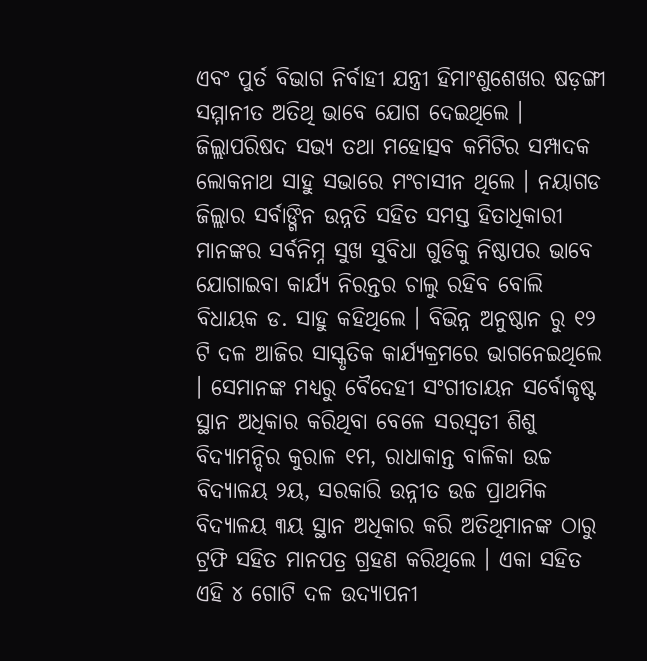ଏବଂ ପୁର୍ତ ବିଭାଗ ନିର୍ବାହୀ ଯନ୍ତ୍ରୀ ହିମାଂଶୁଶେଖର ଷଡ଼ଙ୍ଗୀ ସମ୍ମାନୀତ ଅତିଥି ଭାବେ ଯୋଗ ଦେଇଥିଲେ । ଜିଲ୍ଲାପରିଷଦ ସଭ୍ୟ ତଥା ମହୋତ୍ସବ କମିଟିର ସମ୍ପାଦକ ଲୋକନାଥ ସାହୁ ସଭାରେ ମଂଚାସୀନ ଥିଲେ । ନୟାଗଡ ଜିଲ୍ଲାର ସର୍ବାଙ୍ଗିନ ଉନ୍ନତି ସହିତ ସମସ୍ତ ହିତାଧିକାରୀ ମାନଙ୍କର ସର୍ବନିମ୍ନ ସୁଖ ସୁବିଧା ଗୁଡିକୁ ନିଷ୍ଠାପର ଭାବେ ଯୋଗାଇବା କାର୍ଯ୍ୟ ନିରନ୍ତର ଚାଲୁ ରହିବ ବୋଲି ବିଧାୟକ ଡ. ସାହୁ କହିଥିଲେ । ବିଭିନ୍ନ ଅନୁଷ୍ଠାନ ରୁ ୧୨ ଟି ଦଳ ଆଜିର ସାସ୍କୃତିକ କାର୍ଯ୍ୟକ୍ରମରେ ଭାଗନେଇଥିଲେ । ସେମାନଙ୍କ ମଧ୍ୟରୁ ବୈଦେହୀ ସଂଗୀତାୟନ ସର୍ବୋକୃଷ୍ଟ ସ୍ଥାନ ଅଧିକାର କରିଥିବା ବେଳେ ସରସ୍ୱତୀ ଶିଶୁ ବିଦ୍ୟାମନ୍ଦିର କୁରାଳ ୧ମ, ରାଧାକାନ୍ତ ବାଳିକା ଉଚ୍ଚ ବିଦ୍ୟାଳୟ ୨ୟ, ସରକାରି ଉନ୍ନୀତ ଉଚ୍ଚ ପ୍ରାଥମିକ ବିଦ୍ୟାଳୟ ୩ୟ ସ୍ଥାନ ଅଧିକାର କରି ଅତିଥିମାନଙ୍କ ଠାରୁ ଟ୍ରଫି ସହିତ ମାନପତ୍ର ଗ୍ରହଣ କରିଥିଲେ । ଏକା ସହିତ ଏହି ୪ ଗୋଟି ଦଳ ଉଦ୍ଯାପନୀ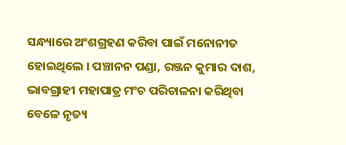ସନ୍ଧ୍ୟାରେ ଅଂଶଗ୍ରହଣ କରିବା ପାଇଁ ମନୋନୀତ ହୋଇଥିଲେ । ପଞ୍ଚାନନ ପଣ୍ଡା, ରଞ୍ଜନ କୁମାର ଦାଶ, ଭାବଗ୍ରାହୀ ମହାପାତ୍ର ମଂଚ ପରିଚାଳନା କରିଥିବା ବେଳେ ନୃତ୍ୟ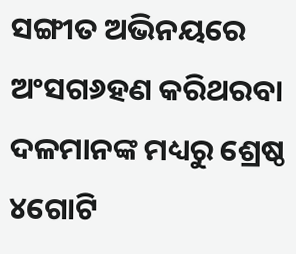ସଙ୍ଗୀତ ଅଭିନୟରେ ଅଂସଗ୬ହଣ କରିଥରବା ଦଳମାନଙ୍କ ମଧ୍ୟରୁ ଶ୍ରେଷ୍ଠ ୪ଗୋଟି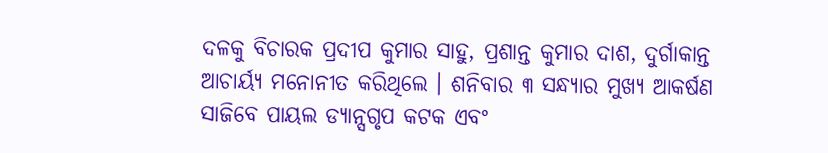ଦଳକୁ ବିଚାରକ ପ୍ରଦୀପ କୁମାର ସାହୁ, ପ୍ରଶାନ୍ତ କୁମାର ଦାଶ, ଦୁର୍ଗାକାନ୍ତ ଆଚାର୍ୟ୍ୟ ମନୋନୀତ କରିଥିଲେ । ଶନିବାର ୩ ସନ୍ଧ୍ୟାର ମୁଖ୍ୟ ଆକର୍ଷଣ ସାଜିବେ ପାୟଲ ଡ୍ୟାନ୍ସଗୃପ କଟକ ଏବଂ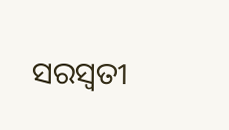ସରସ୍ୱତୀ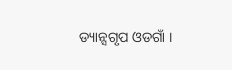ଡ୍ୟାନ୍ସଗୃପ ଓଡଗାଁ ।